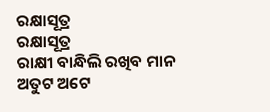ରକ୍ଷାସୂତ୍ର
ରକ୍ଷାସୂତ୍ର
ରାକ୍ଷୀ ବାନ୍ଧିଲି ରଖିବ ମାନ
ଅତୁଟ ଅଟେ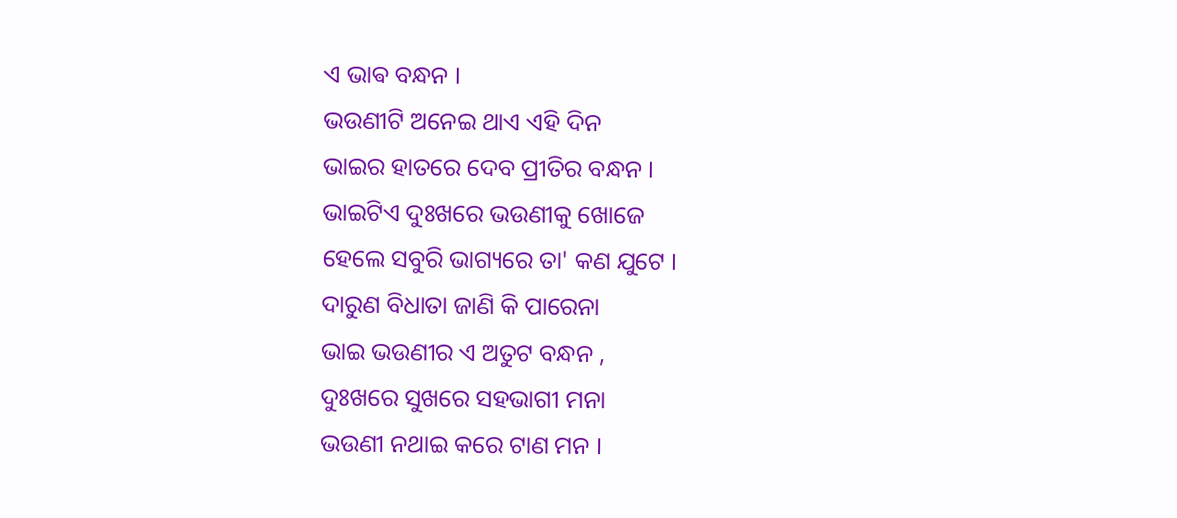ଏ ଭାଵ ବନ୍ଧନ ।
ଭଉଣୀଟି ଅନେଇ ଥାଏ ଏହି ଦିନ
ଭାଇର ହାତରେ ଦେବ ପ୍ରୀତିର ବନ୍ଧନ ।
ଭାଇଟିଏ ଦୁଃଖରେ ଭଉଣୀକୁ ଖୋଜେ
ହେଲେ ସବୁରି ଭାଗ୍ୟରେ ତା' କଣ ଯୁଟେ ।
ଦାରୁଣ ବିଧାତା ଜାଣି କି ପାରେନା
ଭାଇ ଭଉଣୀର ଏ ଅତୁଟ ବନ୍ଧନ ,
ଦୁଃଖରେ ସୁଖରେ ସହଭାଗୀ ମନା
ଭଉଣୀ ନଥାଇ କରେ ଟାଣ ମନ ।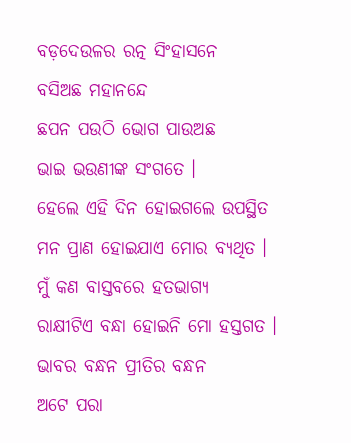ବଡ଼ଦେଉଳର ରତ୍ନ ସିଂହାସନେ
ବସିଅଛ ମହାନନ୍ଦେ
ଛପନ ପଉଠି ଭୋଗ ପାଉଅଛ
ଭାଇ ଭଉଣୀଙ୍କ ସଂଗତେ ।
ହେଲେ ଏହି ଦିନ ହୋଇଗଲେ ଉପସ୍ଥିତ
ମନ ପ୍ରାଣ ହୋଇଯାଏ ମୋର ବ୍ୟଥିତ ।
ମୁଁ କଣ ବାସ୍ତବରେ ହତଭାଗ୍ୟ
ରାକ୍ଷୀଟିଏ ବନ୍ଧା ହୋଇନି ମୋ ହସ୍ତଗତ ।
ଭାବର ବନ୍ଧନ ପ୍ରୀତିର ବନ୍ଧନ
ଅଟେ ପରା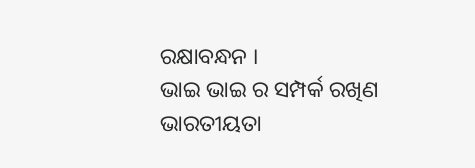ରକ୍ଷାବନ୍ଧନ ।
ଭାଇ ଭାଇ ର ସମ୍ପର୍କ ରଖିଣ
ଭାରତୀୟତା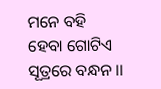ମନେ ବହି
ହେବା ଗୋଟିଏ ସୂତ୍ରରେ ବନ୍ଧନ ।।